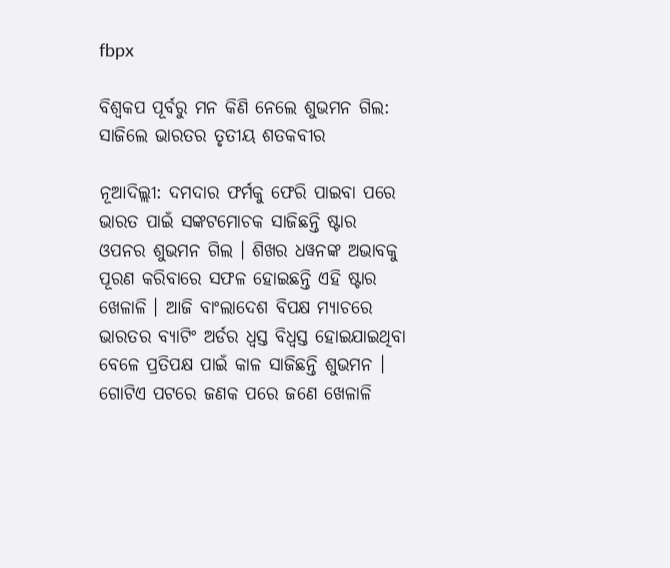fbpx

ବିଶ୍ୱକପ ପୂର୍ବରୁ ମନ କିଣି ନେଲେ ଶୁଭମନ ଗିଲ: ସାଜିଲେ ଭାରତର ତୃତୀୟ ଶତକବୀର

ନୂଆଦିଲ୍ଲୀ: ଦମଦାର ଫର୍ମକୁ ଫେରି ପାଇବା ପରେ ଭାରତ ପାଇଁ ସଙ୍କଟମୋଚକ ସାଜିଛନ୍ତି ଷ୍ଟାର ଓପନର ଶୁଭମନ ଗିଲ । ଶିଖର ଧୱନଙ୍କ ଅଭାବକୁ ପୂରଣ କରିବାରେ ସଫଳ ହୋଇଛନ୍ତି ଏହି ଷ୍ଟାର ଖେଳାଳି । ଆଜି ବାଂଲାଦେଶ ବିପକ୍ଷ ମ୍ୟାଚରେ ଭାରତର ବ୍ୟାଟିଂ ଅର୍ଡର ଧ୍ୱସ୍ତ ବିଧ୍ୱସ୍ତ ହୋଇଯାଇଥିବା ବେଳେ ପ୍ରତିପକ୍ଷ ପାଇଁ କାଳ ସାଜିଛନ୍ତି ଶୁଭମନ । ଗୋଟିଏ ପଟରେ ଜଣକ ପରେ ଜଣେ ଖେଳାଳି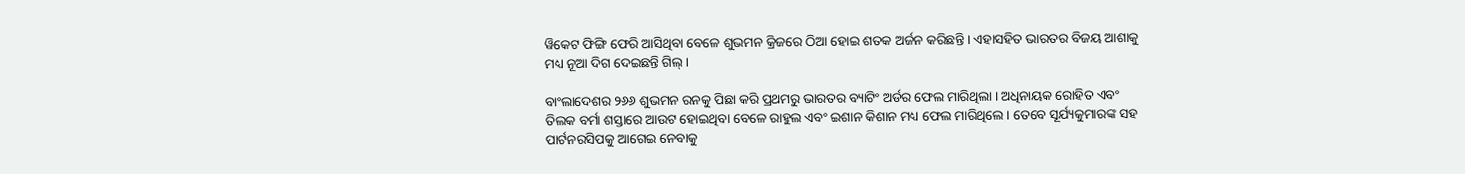ୱିକେଟ ଫିଙ୍ଗି ଫେରି ଆସିଥିବା ବେଳେ ଶୁଭମନ କ୍ରିଜରେ ଠିଆ ହୋଇ ଶତକ ଅର୍ଜନ କରିଛନ୍ତି । ଏହାସହିତ ଭାରତର ବିଜୟ ଆଶାକୁ ମଧ୍ୟ ନୂଆ ଦିଗ ଦେଇଛନ୍ତି ଗିଲ୍ ।

ବାଂଲାଦେଶର ୨୬୬ ଶୁଭମନ ରନକୁ ପିଛା କରି ପ୍ରଥମରୁ ଭାରତର ବ୍ୟାଟିଂ ଅର୍ଡର ଫେଲ ମାରିଥିଲା । ଅଧିନାୟକ ରୋହିତ ଏବଂ ତିଲକ ବର୍ମା ଶସ୍ତାରେ ଆଉଟ ହୋଇଥିବା ବେଳେ ରାହୁଲ ଏବଂ ଇଶାନ କିଶାନ ମଧ୍ୟ ଫେଲ ମାରିଥିଲେ । ତେବେ ସୂର୍ଯ୍ୟକୁମାରଙ୍କ ସହ ପାର୍ଟନରସିପକୁ ଆଗେଇ ନେବାକୁ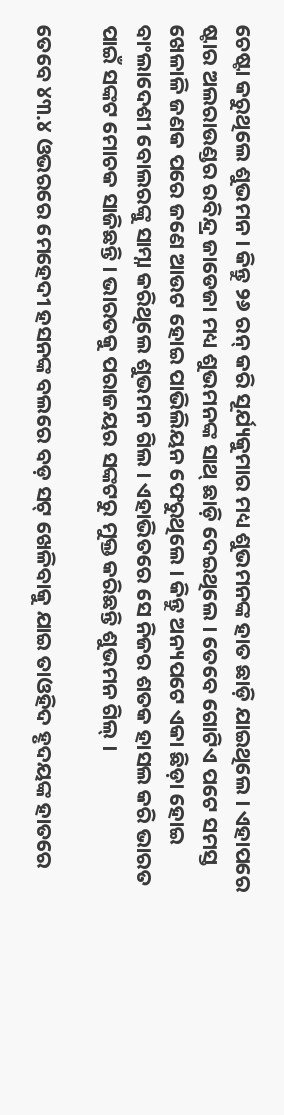ଚେଷ୍ଟା କରୁଥିଲେ ଶୁଭମନ । କିନ୍ତୁ ୨୬ ରନ୍ କରି ସୂର୍ଯ୍ୟକୁମାର ମଧ୍ୟ ଶୁଭମନଙ୍କ ହାତ ଛାଡ଼ି ଯାଇଥିଲେ । ଏହାପରେ ଷ୍ଟାର ଅଲରାଉଣ୍ଡର ରବିନ୍ଦ୍ର ଜାଡେଜା ମଧ୍ୟ ଶୁଭମନଙ୍କ ସାଥ୍ ଛାଡ଼ି ଦେଇଥିଲେ । ତେବେ ଗୋଟିଏ ପଟେ ସମସ୍ତ ଖେଳାଳି ଜଣକ ପରେ ଜଣେ ଆଉଟ ହୋଇ ପାଭିଲିୟନ ଫେରୁଥିଲେ । କିନ୍ତୁ ଅନ୍ୟପଟେ ଏକା ଛିଡ଼ା ହୋଇ ବାଂଲାଦେଶୀ ବୋଲରଙ୍କୁ ସାମ୍ନା କରିଥିଲେ ଶୁଭମନ ଗିଲ । ଏହାଭିତରେ ସେ ନିଜର ଶତକ ହାସଲ କରି ଭାରତ ପାଇଁ ସଙ୍କଟ ମୋଚକ ସାଜିଛନ୍ତି । ଭାରତକୁ ପରାଜୟର ସଙ୍କଟରୁ ମୁକ୍ତ କରିଛନ୍ତି ଶୁଭମନ ଗିଲ୍ ।

ତେବେ ୪୩.୪ ଓଭରରେ ମେହେଦୀ ହସନଙ୍କ ବଲରେ ବଡ଼ ସଟ୍ ଖେଳିବାକୁ ଯାଇ ତାଓହିଦ ହୃଦୟଙ୍କ ହାତରେ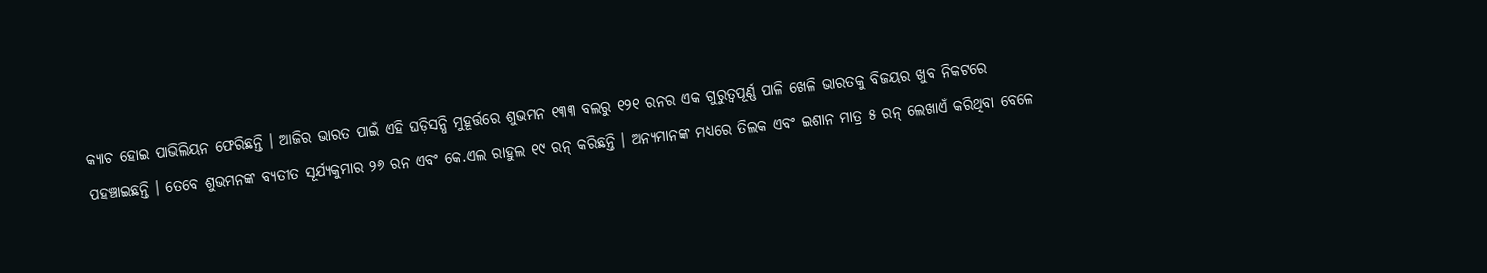କ୍ୟାଚ ହୋଇ ପାଭିଲିୟନ ଫେରିଛନ୍ତି । ଆଜିର ଭାରତ ପାଇଁ ଏହି ଘଡ଼ିସନ୍ଧି ମୁହୂର୍ତ୍ତରେ ଶୁଭମନ ୧୩୩ ବଲରୁ ୧୨୧ ରନର ଏକ ଗୁରୁତ୍ୱପୂର୍ଣ୍ଣ ପାଳି ଖେଳି ଭାରତକୁ ବିଜୟର ଖୁବ ନିକଟରେ ପହଞ୍ଚାଇଛନ୍ତି । ତେବେ ଶୁଭମନଙ୍କ ବ୍ୟତୀତ ସୂର୍ଯ୍ୟକୁମାର ୨୬ ରନ ଏବଂ କେ.ଏଲ ରାହୁଲ ୧୯ ରନ୍ କରିଛନ୍ତି । ଅନ୍ୟମାନଙ୍କ ମଧ୍ୟରେ ତିଲକ ଏବଂ ଇଶାନ ମାତ୍ର ୫ ରନ୍ ଲେଖାଏଁ କରିଥିବା ବେଳେ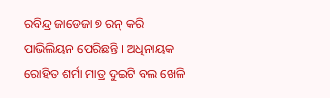ରବିନ୍ଦ୍ର ଜାଡେଜା ୭ ରନ୍ କରି ପାଭିଲିୟନ ପେରିଛନ୍ତି । ଅଧିନାୟକ ରୋହିତ ଶର୍ମା ମାତ୍ର ଦୁଇଟି ବଲ ଖେଳି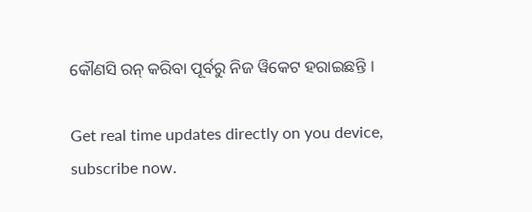କୌଣସି ରନ୍ କରିବା ପୂର୍ବରୁ ନିଜ ୱିକେଟ ହରାଇଛନ୍ତି ।

Get real time updates directly on you device, subscribe now.